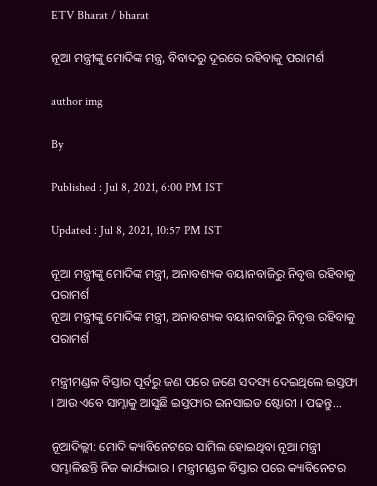ETV Bharat / bharat

ନୂଆ ମନ୍ତ୍ରୀଙ୍କୁ ମୋଦିଙ୍କ ମନ୍ତ୍ର, ବିବାଦରୁ ଦୂରରେ ରହିବାକୁ ପରାମର୍ଶ

author img

By

Published : Jul 8, 2021, 6:00 PM IST

Updated : Jul 8, 2021, 10:57 PM IST

ନୂଆ ମନ୍ତ୍ରୀଙ୍କୁ ମୋଦିଙ୍କ ମନ୍ତ୍ରୀ, ଅନାବଶ୍ୟକ ବୟାନବାଜିରୁ ନିବୃତ୍ତ ରହିବାକୁ ପରାମର୍ଶ
ନୂଆ ମନ୍ତ୍ରୀଙ୍କୁ ମୋଦିଙ୍କ ମନ୍ତ୍ରୀ, ଅନାବଶ୍ୟକ ବୟାନବାଜିରୁ ନିବୃତ୍ତ ରହିବାକୁ ପରାମର୍ଶ

ମନ୍ତ୍ରୀମଣ୍ଡଳ ବିସ୍ତାର ପୂର୍ବରୁ ଜଣ ପରେ ଜଣେ ସଦସ୍ୟ ଦେଇଥିଲେ ଇସ୍ତଫା । ଆଉ ଏବେ ସାମ୍ନାକୁ ଆସୁଛି ଇସ୍ତଫାର ଇନସାଇଡ ଷ୍ଟୋରୀ । ପଢନ୍ତୁ...

ନୂଆଦିଲ୍ଲୀ: ମୋଦି କ୍ୟାବିନେଟରେ ସାମିଲ ହୋଇଥିବା ନୂଆ ମନ୍ତ୍ରୀ ସମ୍ଭାଳିଛନ୍ତି ନିଜ କାର୍ଯ୍ୟଭାର । ମନ୍ତ୍ରୀମଣ୍ଡଳ ବିସ୍ତାର ପରେ କ୍ୟାବିନେଟର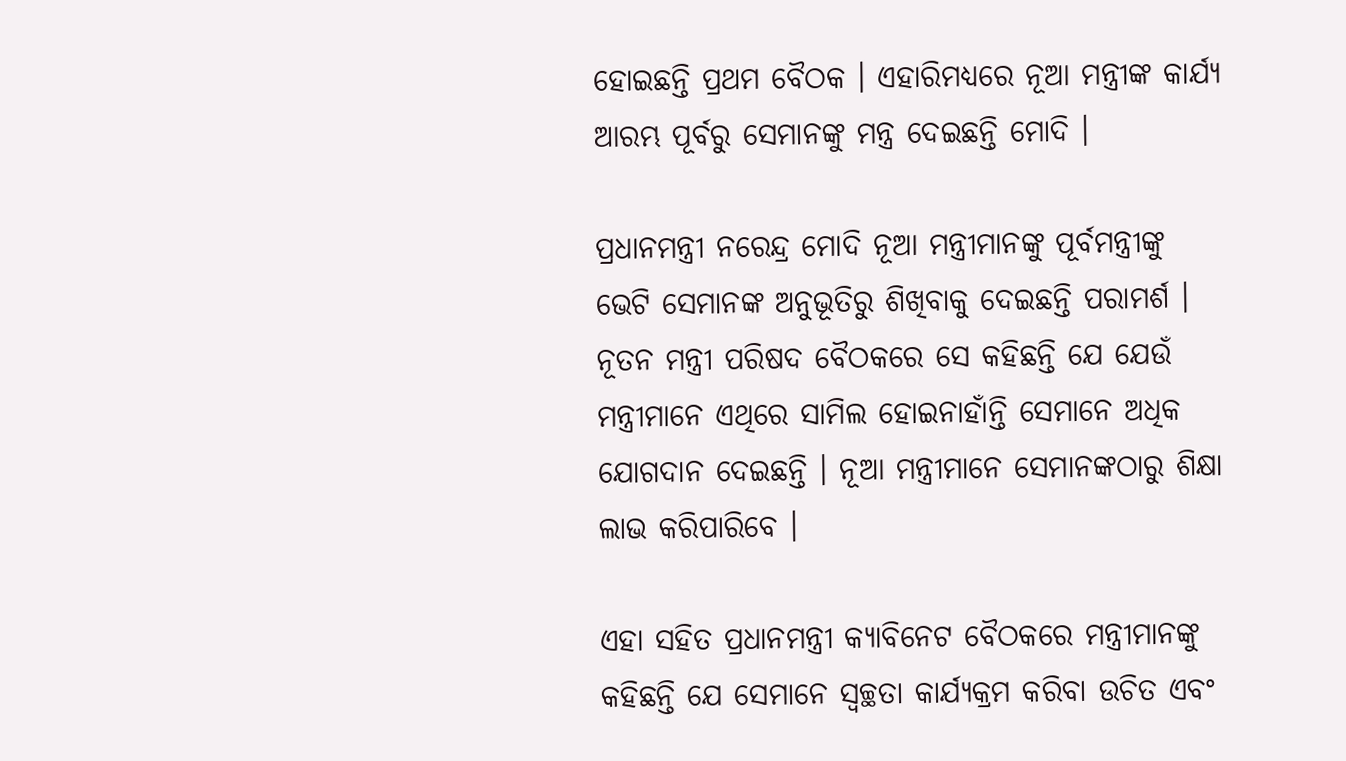ହୋଇଛନ୍ତି ପ୍ରଥମ ବୈଠକ । ଏହାରିମଧ୍ୟରେ ନୂଆ ମନ୍ତ୍ରୀଙ୍କ କାର୍ଯ୍ୟ ଆରମ୍ଭ ପୂର୍ବରୁ ସେମାନଙ୍କୁ ମନ୍ତ୍ର ଦେଇଛନ୍ତି ମୋଦି ।

ପ୍ରଧାନମନ୍ତ୍ରୀ ନରେନ୍ଦ୍ର ମୋଦି ନୂଆ ମନ୍ତ୍ରୀମାନଙ୍କୁ ପୂର୍ବମନ୍ତ୍ରୀଙ୍କୁ ଭେଟି ସେମାନଙ୍କ ଅନୁଭୂତିରୁ ଶିଖିବାକୁ ଦେଇଛନ୍ତି ପରାମର୍ଶ । ନୂତନ ମନ୍ତ୍ରୀ ପରିଷଦ ବୈଠକରେ ସେ କହିଛନ୍ତି ଯେ ଯେଉଁ ମନ୍ତ୍ରୀମାନେ ଏଥିରେ ସାମିଲ ହୋଇନାହାଁନ୍ତି ସେମାନେ ଅଧିକ ଯୋଗଦାନ ଦେଇଛନ୍ତି । ନୂଆ ମନ୍ତ୍ରୀମାନେ ସେମାନଙ୍କଠାରୁ ଶିକ୍ଷା ଲାଭ କରିପାରିବେ ।

ଏହା ସହିତ ପ୍ରଧାନମନ୍ତ୍ରୀ କ୍ୟାବିନେଟ ବୈଠକରେ ମନ୍ତ୍ରୀମାନଙ୍କୁ କହିଛନ୍ତି ଯେ ସେମାନେ ସ୍ବଚ୍ଛତା କାର୍ଯ୍ୟକ୍ରମ କରିବା ଉଚିତ ଏବଂ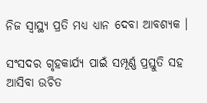ନିଜ ସ୍ବାସ୍ଥ୍ୟ ପ୍ରତି ମଧ୍ୟ ଧ୍ୟାନ ଦେବା ଆବଶ୍ୟକ ।

ସଂସଦର ଗୃହକାର୍ଯ୍ୟ ପାଇଁ ସମ୍ପୂର୍ଣ୍ଣ ପ୍ରସ୍ତୁତି ସହ ଆସିବା ଉଚିତ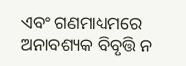ଏବଂ ଗଣମାଧ୍ୟମରେ ଅନାବଶ୍ୟକ ବିବୃତ୍ତି ନ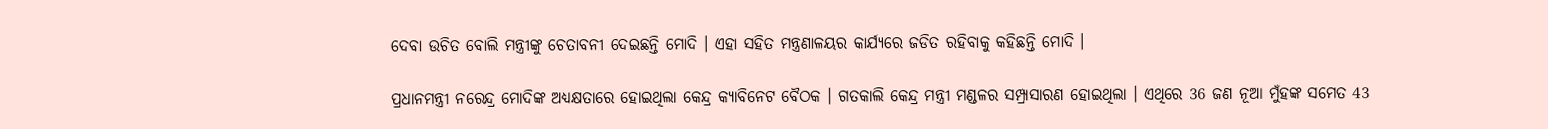ଦେବା ଉଚିତ ବୋଲି ମନ୍ତ୍ରୀଙ୍କୁ ଚେତାବନୀ ଦେଇଛନ୍ତି ମୋଦି । ଏହା ସହିତ ମନ୍ତ୍ରଣାଳୟର କାର୍ଯ୍ୟରେ ଜଡିତ ରହିବାକୁ କହିଛନ୍ତି ମୋଦି ।

ପ୍ରଧାନମନ୍ତ୍ରୀ ନରେନ୍ଦ୍ର ମୋଦିଙ୍କ ଅଧ୍ୟକ୍ଷତାରେ ହୋଇଥିଲା କେନ୍ଦ୍ର କ୍ୟାବିନେଟ ବୈଠକ । ଗତକାଲି କେନ୍ଦ୍ର ମନ୍ତ୍ରୀ ମଣ୍ଡଳର ସମ୍ପ୍ରାସାରଣ ହୋଇଥିଲା । ଏଥିରେ 36 ଜଣ ନୂଆ ମୁଁହଙ୍କ ସମେତ 43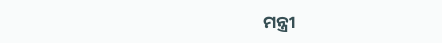ମନ୍ତ୍ରୀ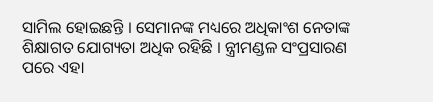ସାମିଲ ହୋଇଛନ୍ତି । ସେମାନଙ୍କ ମଧ୍ୟରେ ଅଧିକାଂଶ ନେତାଙ୍କ ଶିକ୍ଷାଗତ ଯୋଗ୍ୟତା ଅଧିକ ରହିଛି । ନ୍ତ୍ରୀମଣ୍ଡଳ ସଂପ୍ରସାରଣ ପରେ ଏହା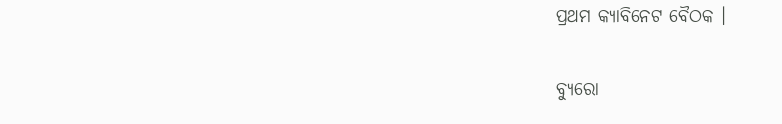ପ୍ରଥମ କ୍ୟାବିନେଟ ବୈଠକ ।

ବ୍ୟୁରୋ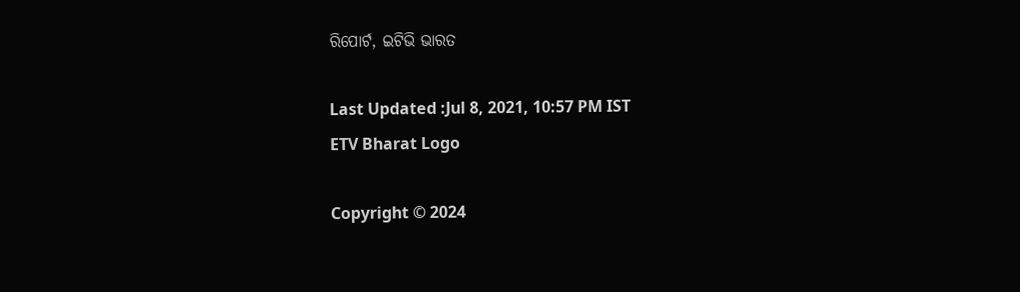ରିପୋର୍ଟ, ଇଟିଭି ଭାରତ

Last Updated :Jul 8, 2021, 10:57 PM IST
ETV Bharat Logo

Copyright © 2024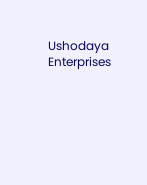Ushodaya Enterprises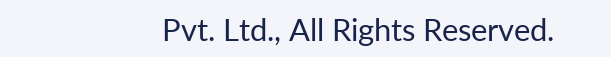Pvt. Ltd., All Rights Reserved.